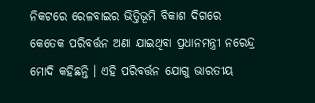ନିକଟରେ ରେଳବାଇର ଭିତ୍ତିଭୂମି ବିକାଶ ଦିଗରେ କେତେକ ପରିବର୍ତ୍ତନ ଅଣା ଯାଇଥିବା ପ୍ରଧାନମନ୍ତ୍ରୀ ନରେନ୍ଦ୍ର ମୋଦି କହିଛନ୍ତି । ଏହି ପରିବର୍ତ୍ତନ ଯୋଗୁ ଭାରତୀୟ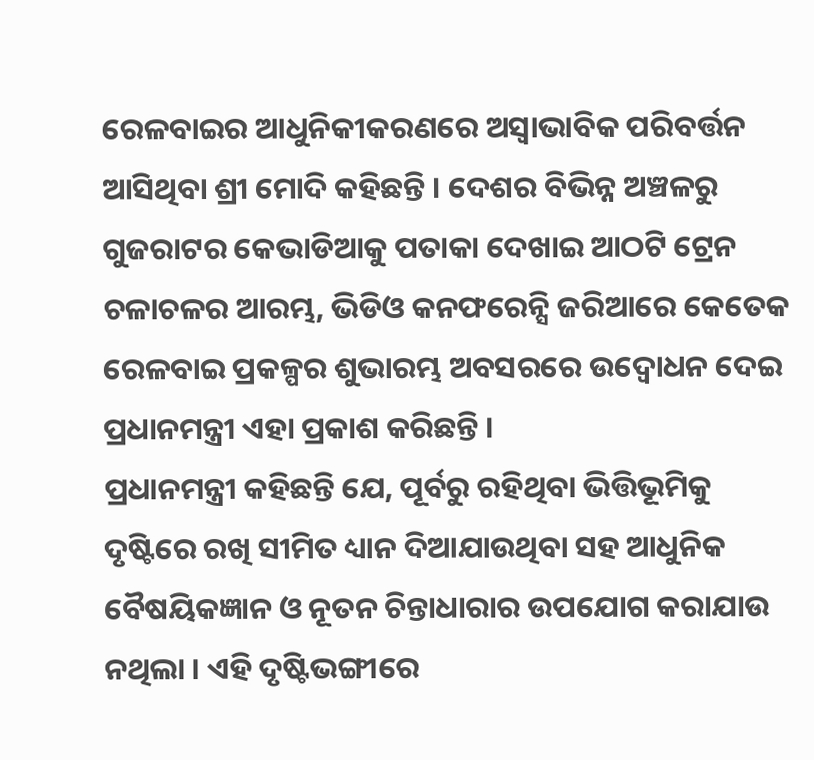ରେଳବାଇର ଆଧୁନିକୀକରଣରେ ଅସ୍ୱାଭାବିକ ପରିବର୍ତ୍ତନ ଆସିଥିବା ଶ୍ରୀ ମୋଦି କହିଛନ୍ତି । ଦେଶର ବିଭିନ୍ନ ଅଞ୍ଚଳରୁ ଗୁଜରାଟର କେଭାଡିଆକୁ ପତାକା ଦେଖାଇ ଆଠଟି ଟ୍ରେନ ଚଳାଚଳର ଆରମ୍ଭ, ଭିଡିଓ କନଫରେନ୍ସି ଜରିଆରେ କେତେକ ରେଳବାଇ ପ୍ରକଳ୍ପର ଶୁଭାରମ୍ଭ ଅବସରରେ ଉଦ୍ବୋଧନ ଦେଇ ପ୍ରଧାନମନ୍ତ୍ରୀ ଏହା ପ୍ରକାଶ କରିଛନ୍ତି ।
ପ୍ରଧାନମନ୍ତ୍ରୀ କହିଛନ୍ତି ଯେ, ପୂର୍ବରୁ ରହିଥିବା ଭିତ୍ତିଭୂମିକୁ ଦୃଷ୍ଟିରେ ରଖି ସୀମିତ ଧ୍ୟାନ ଦିଆଯାଉଥିବା ସହ ଆଧୁନିକ ବୈଷୟିକଜ୍ଞାନ ଓ ନୂତନ ଚିନ୍ତାଧାରାର ଉପଯୋଗ କରାଯାଉ ନଥିଲା । ଏହି ଦୃଷ୍ଟିଭଙ୍ଗୀରେ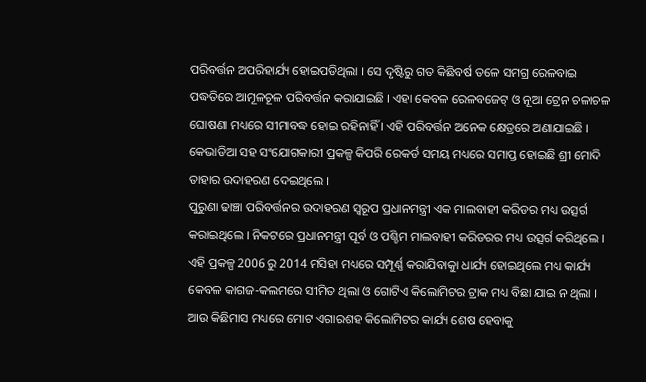ପରିବର୍ତ୍ତନ ଅପରିହାର୍ଯ୍ୟ ହୋଇପଡିଥିଲା । ସେ ଦୃଷ୍ଟିରୁ ଗତ କିଛିବର୍ଷ ତଳେ ସମଗ୍ର ରେଳବାଇ ପଦ୍ଧତିରେ ଆମୂଳଚୂଳ ପରିବର୍ତ୍ତନ କରାଯାଇଛି । ଏହା କେବଳ ରେଳବଜେଟ୍ ଓ ନୂଆ ଟ୍ରେନ ଚଳାଚଳ ଘୋଷଣା ମଧ୍ୟରେ ସୀମାବଦ୍ଧ ହୋଇ ରହିନାହିଁ । ଏହି ପରିବର୍ତ୍ତନ ଅନେକ କ୍ଷେତ୍ରରେ ଅଣାଯାଇଛି । କେଭାଡିଆ ସହ ସଂଯୋଗକାରୀ ପ୍ରକଳ୍ପ କିପରି ରେକର୍ଡ ସମୟ ମଧ୍ୟରେ ସମାପ୍ତ ହୋଇଛି ଶ୍ରୀ ମୋଦି ତାହାର ଉଦାହରଣ ଦେଇଥିଲେ ।
ପୁରୁଣା ଢାଞ୍ଚା ପରିବର୍ତ୍ତନର ଉଦାହରଣ ସ୍ୱରୂପ ପ୍ରଧାନମନ୍ତ୍ରୀ ଏକ ମାଲବାହୀ କରିଡର ମଧ୍ୟ ଉତ୍ସର୍ଗ କରାଇଥିଲେ । ନିକଟରେ ପ୍ରଧାନମନ୍ତ୍ରୀ ପୂର୍ବ ଓ ପଶ୍ଚିମ ମାଲବାହୀ କରିଡରର ମଧ୍ୟ ଉତ୍ସର୍ଗ କରିଥିଲେ । ଏହି ପ୍ରକଳ୍ପ 2006 ରୁ 2014 ମସିହା ମଧ୍ୟରେ ସମ୍ପୂର୍ଣ୍ଣ କରାଯିବାକୁା ଧାର୍ଯ୍ୟ ହୋଇଥିଲେ ମଧ୍ୟ କାର୍ଯ୍ୟ କେବଳ କାଗଜ-କଲମରେ ସୀମିତ ଥିଲା ଓ ଗୋଟିଏ କିଲୋମିଟର ଟ୍ରାକ ମଧ୍ୟ ବିଛା ଯାଇ ନ ଥିଲା । ଆଉ କିଛିମାସ ମଧ୍ୟରେ ମୋଟ ଏଗାରଶହ କିଲୋମିଟର କାର୍ଯ୍ୟ ଶେଷ ହେବାକୁ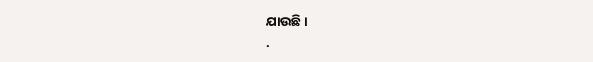ଯାଉଛି ।
.